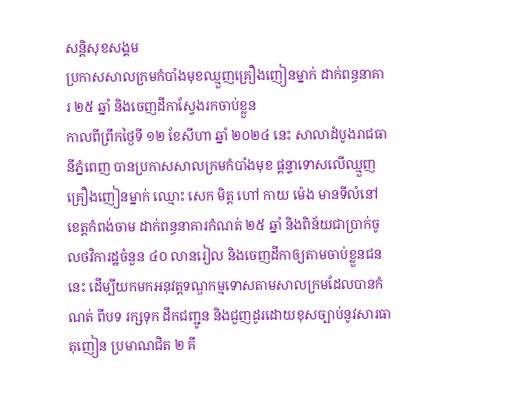សន្តិសុខសង្គម
ប្រកាសសាលក្រមកំបាំងមុខឈ្មួញគ្រឿងញៀនម្នាក់ ដាក់ពន្ធនាគារ ២៥ ឆ្នាំ និងចេញដីកាស្វែងរកចាប់ខ្លួន
កាលពីព្រឹកថ្ងៃទី ១២ ខែសីហា ឆ្នាំ ២០២៤ នេះ សាលាដំបូងរាជធានីភ្នំពេញ បានប្រកាសសាលក្រមកំបាំងមុខ ផ្ដន្ទាទោសលើឈ្មួញគ្រឿងញៀនម្នាក់ ឈ្មោះ សេក មិត្ត ហៅ កាយ ម៉េង មានទីលំនៅខេត្តកំពង់ចាម ដាក់ពន្ធនាគារកំណត់ ២៥ ឆ្នាំ និងពិន័យជាប្រាក់ចូលថវិការដ្ឋចំនួន ៤០ លានរៀល និងចេញដីកាឲ្យតាមចាប់ខ្លួនជននេះ ដើម្បីយកមកអនុវត្តទណ្ឌកម្មទោសតាមសាលក្រមដែលបានកំណត់ ពីបទ រក្សទុក ដឹកជញ្ជូន និងជួញដូរដោយខុសច្បាប់នូវសារធាតុញៀន ប្រមាណជិត ២ គី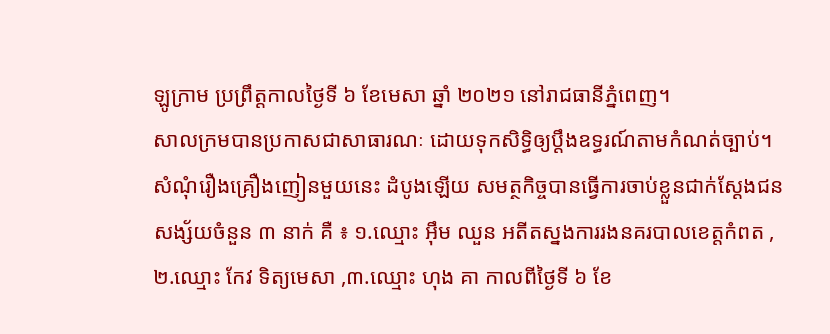ឡូក្រាម ប្រព្រឹត្តកាលថ្ងៃទី ៦ ខែមេសា ឆ្នាំ ២០២១ នៅរាជធានីភ្នំពេញ។
សាលក្រមបានប្រកាសជាសាធារណៈ ដោយទុកសិទ្ធិឲ្យប្តឹងឧទ្ធរណ៍តាមកំណត់ច្បាប់។ សំណុំរឿងគ្រឿងញៀនមួយនេះ ដំបូងឡើយ សមត្ថកិច្ចបានធ្វើការចាប់ខ្លួនជាក់ស្ដែងជនសង្ស័យចំនួន ៣ នាក់ គឺ ៖ ១.ឈ្មោះ អ៊ឹម ឈួន អតីតស្នងការរងនគរបាលខេត្តកំពត ,២.ឈ្មោះ កែវ ទិត្យមេសា ,៣.ឈ្មោះ ហុង គា កាលពីថ្ងៃទី ៦ ខែ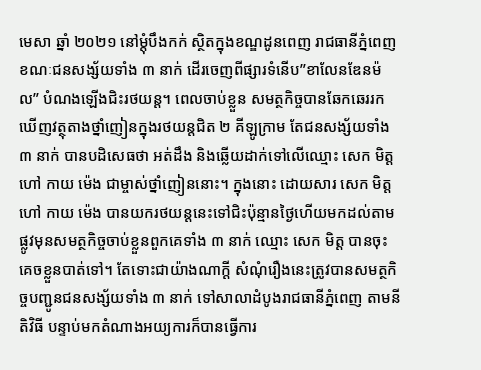មេសា ឆ្នាំ ២០២១ នៅម្តុំបឹងកក់ ស្ថិតក្នុងខណ្ឌដូនពេញ រាជធានីភ្នំពេញ ខណៈជនសង្ស័យទាំង ៣ នាក់ ដើរចេញពីផ្សារទំនើប”ខាលែនឌែនម៉ល” បំណងឡើងជិះរថយន្ត។ ពេលចាប់ខ្លួន សមត្ថកិច្ចបានឆែកឆេររកឃើញវត្ថុតាងថ្នាំញៀនក្នុងរថយន្តជិត ២ គីឡូក្រាម តែជនសង្ស័យទាំង ៣ នាក់ បានបដិសេធថា អត់ដឹង និងឆ្លើយដាក់ទៅលើឈ្មោះ សេក មិត្ត ហៅ កាយ ម៉េង ជាម្ចាស់ថ្នាំញៀននោះ។ ក្នុងនោះ ដោយសារ សេក មិត្ត ហៅ កាយ ម៉េង បានយករថយន្តនេះទៅជិះប៉ុន្មានថ្ងៃហើយមកដល់តាមផ្លូវមុនសមត្ថកិច្ចចាប់ខ្លួនពួកគេទាំង ៣ នាក់ ឈ្មោះ សេក មិត្ត បានចុះគេចខ្លួនបាត់ទៅ។ តែទោះជាយ៉ាងណាក្តី សំណុំរឿងនេះត្រូវបានសមត្ថកិច្ចបញ្ជូនជនសង្ស័យទាំង ៣ នាក់ ទៅសាលាដំបូងរាជធានីភ្នំពេញ តាមនីតិវិធី បន្ទាប់មកតំណាងអយ្យការក៏បានធ្វើការ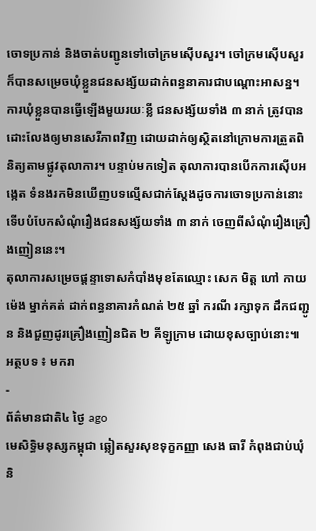ចោទប្រកាន់ និងចាត់បញ្ជូនទៅចៅក្រមស៊ើបសួរ។ ចៅក្រមស៊ើបសួរ ក៏បានសម្រេចឃុំខ្លួនជនសង្ស័យដាក់ពន្ធនាគារជាបណ្ដោះអាសន្ន។
ការឃុំខ្លួនបានធ្វើឡើងមួយរយៈខ្លី ជនសង្ស័យទាំង ៣ នាក់ ត្រូវបានដោះលែងឲ្យមានសេរីភាពវិញ ដោយដាក់ឲ្យស្ថិតនៅក្រោមការត្រួតពិនិត្យតាមផ្លូវតុលាការ។ បន្ទាប់មកទៀត តុលាការបានបើកការស៊ើបអង្កេត ទំនងរកមិនឃើញបទល្មើសជាក់ស្ដែងដូចការចោទប្រកាន់នោះ ទើបបំបែកសំណុំរឿងជនសង្ស័យទាំង ៣ នាក់ ចេញពីសំណុំរឿងគ្រឿងញៀននេះ។
តុលាការសម្រេចផ្ដន្ទាទោសកំបាំងមុខតែឈ្មោះ សេក មិត្ត ហៅ កាយ ម៉េង ម្នាក់គត់ ដាក់ពន្ធនាគារកំណត់ ២៥ ឆ្នាំ ករណី រក្សាទុក ដឹកជញ្ជូន និងជួញដូរគ្រឿងញៀនជិត ២ គីឡូក្រាម ដោយខុសច្បាប់នោះ៕
អត្ថបទ ៖ មករា
-
ព័ត៌មានជាតិ៤ ថ្ងៃ ago
មេសិទ្ធិមនុស្សកម្ពុជា ឆ្លៀតសួរសុខទុក្ខកញ្ញា សេង ធារី កំពុងជាប់ឃុំ និ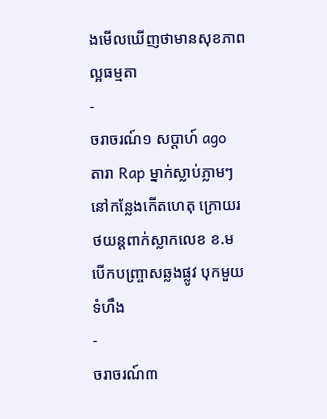ងមើលឃើញថាមានសុខភាពល្អធម្មតា
-
ចរាចរណ៍១ សប្តាហ៍ ago
តារា Rap ម្នាក់ស្លាប់ភ្លាមៗនៅកន្លែងកើតហេតុ ក្រោយរថយន្ដពាក់ស្លាកលេខ ខ.ម បើកបញ្ច្រាសឆ្លងផ្លូវ បុកមួយទំហឹង
-
ចរាចរណ៍៣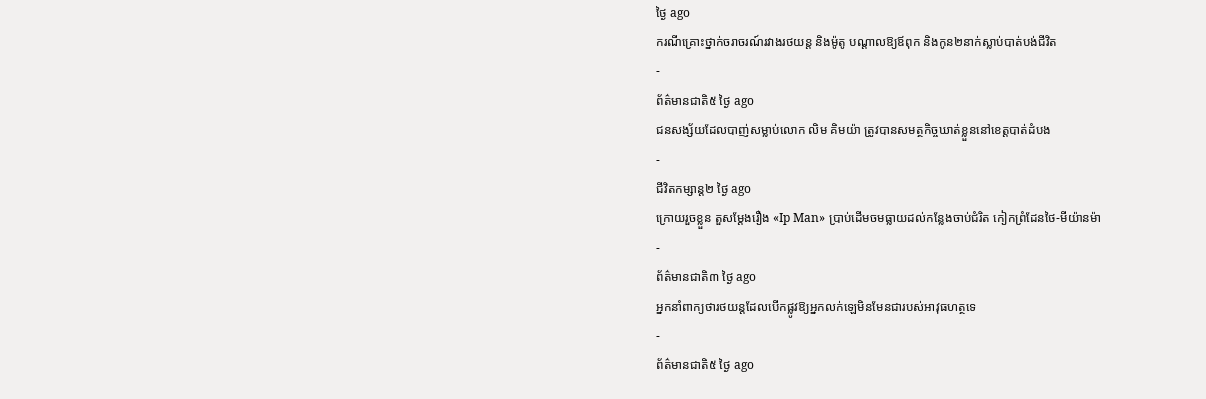ថ្ងៃ ago
ករណីគ្រោះថ្នាក់ចរាចរណ៍រវាងរថយន្ត និងម៉ូតូ បណ្ដាលឱ្យឪពុក និងកូន២នាក់ស្លាប់បាត់បង់ជីវិត
-
ព័ត៌មានជាតិ៥ ថ្ងៃ ago
ជនសង្ស័យដែលបាញ់សម្លាប់លោក លិម គិមយ៉ា ត្រូវបានសមត្ថកិច្ចឃាត់ខ្លួននៅខេត្តបាត់ដំបង
-
ជីវិតកម្សាន្ដ២ ថ្ងៃ ago
ក្រោយរួចខ្លួន តួសម្ដែងរឿង «Ip Man» ប្រាប់ដើមចមធ្លាយដល់កន្លែងចាប់ជំរិត កៀកព្រំដែនថៃ-មីយ៉ានម៉ា
-
ព័ត៌មានជាតិ៣ ថ្ងៃ ago
អ្នកនាំពាក្យថារថយន្តដែលបើកផ្លូវឱ្យអ្នកលក់ឡេមិនមែនជារបស់អាវុធហត្ថទេ
-
ព័ត៌មានជាតិ៥ ថ្ងៃ ago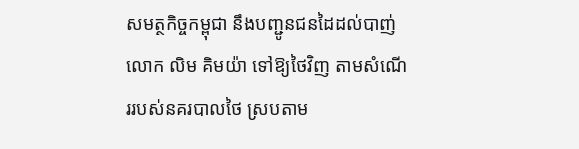សមត្ថកិច្ចកម្ពុជា នឹងបញ្ជូនជនដៃដល់បាញ់លោក លិម គិមយ៉ា ទៅឱ្យថៃវិញ តាមសំណើររបស់នគរបាលថៃ ស្របតាម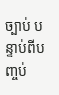ច្បាប់ បន្ទាប់ពីបញ្ចប់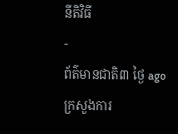នីតិវិធី
-
ព័ត៌មានជាតិ៣ ថ្ងៃ ago
ក្រសួងការ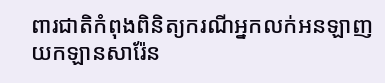ពារជាតិកំពុងពិនិត្យករណីអ្នកលក់អនឡាញយកឡានសារ៉ែន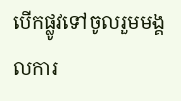បើកផ្លូវទៅចូលរួមមង្គលការ